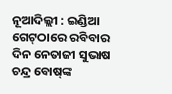ନୂଆଦିଲ୍ଲୀ : ଇଣ୍ଡିଆ ଗେଟ୍‌ଠାରେ ରବିବାର ଦିନ ନେତାଜୀ ସୁଭାଷ ଚନ୍ଦ୍ର ବୋଷ୍‌ଙ୍କ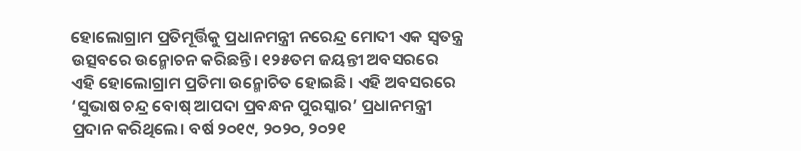ହୋଲୋଗ୍ରାମ ପ୍ରତିମୂର୍ତ୍ତିକୁ ପ୍ରଧାନମନ୍ତ୍ରୀ ନରେନ୍ଦ୍ର ମୋଦୀ ଏକ ସ୍ବତନ୍ତ୍ର ଉତ୍ସବରେ ଉନ୍ମୋଚନ କରିଛନ୍ତି। ୧୨୫ତମ ଜୟନ୍ତୀ ଅବସରରେ ଏହି ହୋଲୋଗ୍ରାମ ପ୍ରତିମା ଉନ୍ମୋଚିତ ହୋଇଛି। ଏହି ଅବସରରେ ‘ସୁଭାଷ ଚନ୍ଦ୍ର ବୋଷ୍‌ ଆପଦା ପ୍ରବନ୍ଧନ ପୁରସ୍କାର’ ପ୍ରଧାନମନ୍ତ୍ରୀ ପ୍ରଦାନ କରିଥିଲେ। ବର୍ଷ ୨୦୧୯, ୨୦୨୦, ୨୦୨୧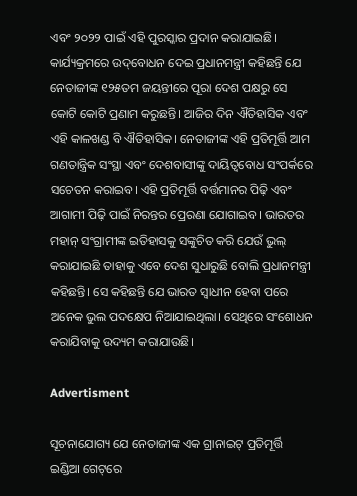ଏବଂ ୨୦୨୨ ପାଇଁ ଏହି ପୁରସ୍କାର ପ୍ରଦାନ କରାଯାଇଛି। କାର୍ଯ୍ୟକ୍ରମରେ ଉଦ୍‌ବୋଧନ ଦେଇ ପ୍ରଧାନମନ୍ତ୍ରୀ କହିଛନ୍ତି ଯେ ନେତାଜୀଙ୍କ ୧୨୫ତମ ଜୟନ୍ତୀରେ ପୂରା ଦେଶ ପକ୍ଷରୁ ସେ କୋଟି କୋଟି ପ୍ରଣାମ କରୁଛନ୍ତି। ଆଜିର ଦିନ ଐତିହାସିକ ଏବଂ ଏହି କାଳଖଣ୍ଡ ବି ଐତିହାସିକ। ନେତାଜୀଙ୍କ ଏହି ପ୍ରତିମୂର୍ତ୍ତି ଆମ ଗଣତାନ୍ତ୍ରିକ ସଂସ୍ଥା ଏବଂ ଦେଶବାସୀଙ୍କୁ ଦାୟିତ୍ବବୋଧ ସଂପର୍କରେ ସଚେତନ କରାଇବ। ଏହି ପ୍ରତିମୂର୍ତ୍ତି ବର୍ତ୍ତମାନର ପିଢ଼ି ଏବଂ ଆଗାମୀ ପିଢ଼ି ପାଇଁ ନିରନ୍ତର ପ୍ରେରଣା ଯୋଗାଇବ। ଭାରତର ମହାନ୍‌ ସଂଗ୍ରାମୀଙ୍କ ଇତିହାସକୁ ସଙ୍କୁଚିତ କରି ଯେଉଁ ଭୁଲ୍‌ କରାଯାଇଛି ତାହାକୁ ଏବେ ଦେଶ ସୁଧାରୁଛି ବୋଲି ପ୍ରଧାନମନ୍ତ୍ରୀ କହିଛନ୍ତି। ସେ କହିଛନ୍ତି ଯେ ଭାରତ ସ୍ବାଧୀନ ହେବା ପରେ ଅନେକ ଭୁଲ ପଦକ୍ଷେପ ନିଆଯାଇଥିଲା। ସେଥିରେ ସଂଶୋଧନ କରାଯିବାକୁ ଉଦ୍ୟମ କରାଯାଉଛି।

Advertisment

ସୂଚନାଯୋଗ୍ୟ ଯେ ନେତାଜୀଙ୍କ ଏକ ଗ୍ରାନାଇଟ୍‌ ପ୍ରତିମୂର୍ତ୍ତି ଇଣ୍ଡିଆ ଗେଟ୍‌ରେ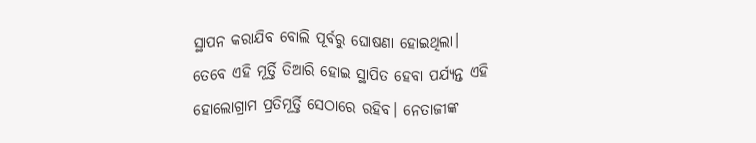ସ୍ଥାପନ କରାଯିବ ବୋଲି ପୂର୍ବରୁ ଘୋଷଣା ହୋଇଥିଲା। ତେବେ ଏହି ମୂର୍ତ୍ତି ତିଆରି ହୋଇ ସ୍ଥାପିତ ହେବା ପର୍ଯ୍ୟନ୍ତ ଏହି ହୋଲୋଗ୍ରାମ ପ୍ରତିମୂର୍ତ୍ତି ସେଠାରେ ରହିବ। ନେତାଜୀଙ୍କ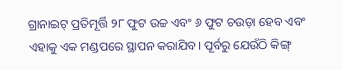ଗ୍ରାନାଇଟ୍‌ ପ୍ରତିମୂର୍ତ୍ତି ୨୮ ଫୁଟ ଉଚ୍ଚ ଏବଂ ୬ ଫୁଟ ଚଉଡ଼ା ହେବ ଏବଂ ଏହାକୁ ଏକ ମଣ୍ଡପରେ ସ୍ଥାପନ କରାଯିବ। ପୂର୍ବରୁ ଯେଉଁଠି କିଙ୍ଗ୍‌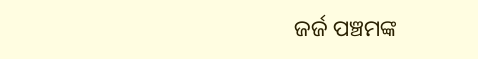ଜର୍ଜ ପଞ୍ଚମଙ୍କ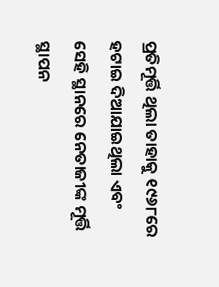ପ୍ରତିମୂର୍ତ୍ତି ଥିଲା ତାହାକୁ ୧୯୬୮ରେ ହଟାଇ ଦିଆଯାଇଥିଲା‌ ଏବଂ ସେହି ସ୍ଥାନରେ ନେତାଜୀଙ୍କ ମୂର୍ତ୍ତି ସ୍ଥାପନ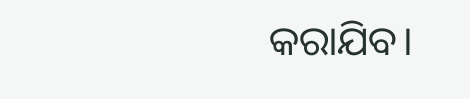କରାଯିବ।